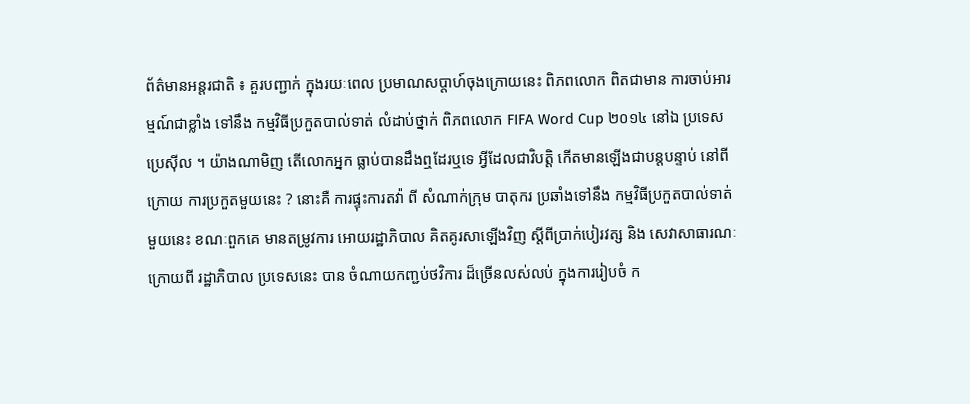ព័ត៌មានអន្តរជាតិ ៖ គួរបញ្ជាក់ ក្នុងរយៈពេល ប្រមាណសប្តាហ៍ចុងក្រោយនេះ ពិភពលោក ពិតជាមាន ការចាប់អារម្មណ៍ជាខ្លាំង ទៅនឹង កម្មវិធីប្រកួតបាល់ទាត់ លំដាប់ថ្នាក់ ពិភពលោក FIFA Word Cup ២០១៤ នៅឯ ប្រទេសប្រេស៊ីល ។ យ៉ាងណាមិញ តើលោកអ្នក ធ្លាប់បានដឹងឮដែរឬទេ អ្វីដែលជាវិបត្តិ កើតមានឡើងជាបន្តបន្ទាប់ នៅពីក្រោយ ការប្រកួតមួយនេះ ? នោះគឺ ការផ្ទុះការតវ៉ា ពី សំណាក់ក្រុម បាតុករ ប្រឆាំងទៅនឹង កម្មវិធីប្រកួតបាល់ទាត់មួយនេះ ខណៈពួកគេ មានតម្រូវការ អោយរដ្ឋាភិបាល គិតគូរសាឡើងវិញ ស្តីពីប្រាក់បៀរវត្ស និង សេវាសាធារណៈ ក្រោយពី រដ្ឋាភិបាល ប្រទេសនេះ បាន ចំណាយកញ្ជប់ថវិការ ដ៏ច្រើនលស់លប់ ក្នុងការរៀបចំ ក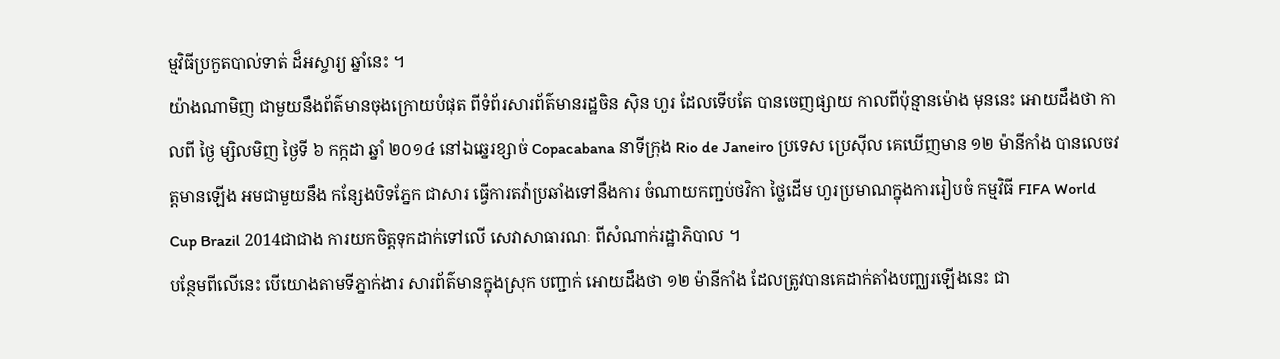ម្មវិធីប្រកួតបាល់ទាត់ ដ៏អស្ចារ្យ ឆ្នាំនេះ ។
យ៉ាងណាមិញ ជាមួយនឹងព័ត៌មានចុងក្រោយបំផុត ពីទំព័រសារព័ត៌មានរដ្ឋចិន ស៊ិន ហួរ ដែលទើបតែ បានចេញផ្សាយ កាលពីប៉ុន្មានម៉ោង មុននេះ អោយដឹងថា កាលពី ថ្ងៃ ម្សិលមិញ ថ្ងៃទី ៦ កក្កដា ឆ្នាំ ២០១៤ នៅឯឆ្នេរខ្សាច់ Copacabana នាទីក្រុង Rio de Janeiro ប្រទេស ប្រេស៊ីល គេឃើញមាន ១២ ម៉ានីកាំង បានលេចវត្តមានឡើង អមជាមួយនឹង កន្សែងបិទភ្នែក ជាសារ ធ្វើការតវ៉ាប្រឆាំងទៅនឹងការ ចំណាយកញ្ជប់ថវិកា ថ្លៃដើម ហួរប្រមាណក្នុងការរៀបចំ កម្មវិធី FIFA World Cup Brazil 2014ជាជាង ការយកចិត្តទុកដាក់ទៅលើ សេវាសាធារណៈ ពីសំណាក់រដ្ឋាភិបាល ។
បន្ថែមពីលើនេះ បើយោងតាមទីភ្នាក់ងារ សារព័ត៌មានក្នុងស្រុក បញ្ជាក់ អោយដឹងថា ១២ ម៉ានីកាំង ដែលត្រូវបានគេដាក់តាំងបញ្ឈរឡើងនេះ ជា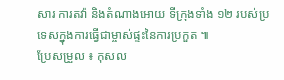សារ ការតវ៉ា និងតំណាងអោយ ទីក្រុងទាំង ១២ របស់ប្រ ទេសក្នុងការធ្វើជាម្ចាស់ផ្ទះនៃការប្រកួត ៕
ប្រែសម្រួល ៖ កុសល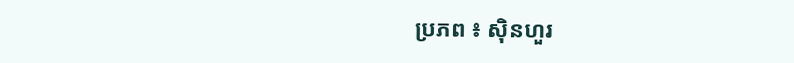ប្រភព ៖ ស៊ិនហួរ